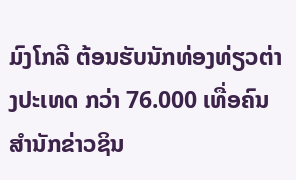ມົງໂກລີ ຕ້ອນຮັບນັກທ່ອງທ່ຽວຕ່າງປະເທດ ກວ່າ 76.000 ເທື່ອຄົນ
ສຳນັກຂ່າວຊິນ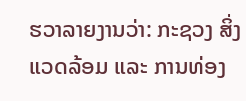ຮວາລາຍງານວ່າ: ກະຊວງ ສິ່ງແວດລ້ອມ ແລະ ການທ່ອງ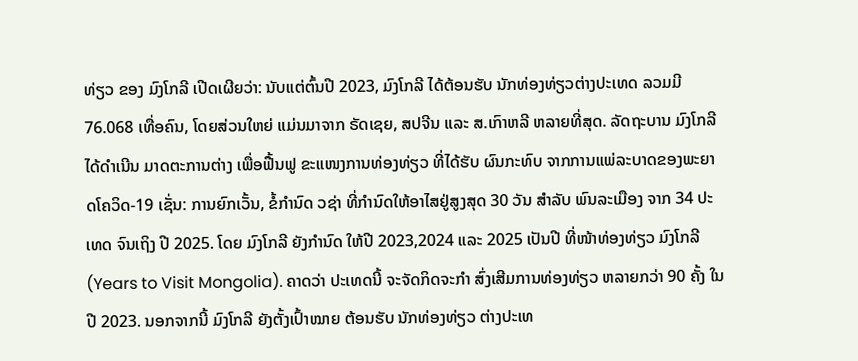ທ່ຽວ ຂອງ ມົງໂກລີ ເປີດເຜີຍວ່າ: ນັບແຕ່ຕົ້ນປີ 2023, ມົງໂກລີ ໄດ້ຕ້ອນຮັບ ນັກທ່ອງທ່ຽວຕ່າງປະເທດ ລວມມີ 76.068 ເທື່ອຄົນ, ໂດຍສ່ວນໃຫຍ່ ແມ່ນມາຈາກ ຣັດເຊຍ, ສປຈີນ ແລະ ສ.ເກົາຫລີ ຫລາຍທີ່ສຸດ. ລັດຖະບານ ມົງໂກລີ ໄດ້ດຳເນີນ ມາດຕະການຕ່າງ ເພື່ອຟື້ນຟູ ຂະແໜງການທ່ອງທ່ຽວ ທີ່ໄດ້ຮັບ ຜົນກະທົບ ຈາກການແພ່ລະບາດຂອງພະຍາດໂຄວິດ-19 ເຊັ່ນ: ການຍົກເວັ້ນ, ຂໍ້ກຳນົດ ວຊ່າ ທີ່ກຳນົດໃຫ້ອາໄສຢູ່ສູງສຸດ 30 ວັນ ສຳລັບ ພົນລະເມືອງ ຈາກ 34 ປະເທດ ຈົນເຖິງ ປີ 2025. ໂດຍ ມົງໂກລີ ຍັງກຳນົດ ໃຫ້ປີ 2023,2024 ແລະ 2025 ເປັນປີ ທີ່ໜ້າທ່ອງທ່ຽວ ມົງໂກລີ (Years to Visit Mongolia). ຄາດວ່າ ປະເທດນີ້ ຈະຈັດກິດຈະກຳ ສົ່ງເສີມການທ່ອງທ່ຽວ ຫລາຍກວ່າ 90 ຄັ້ງ ໃນປີ 2023. ນອກຈາກນີ້ ມົງໂກລີ ຍັງຕັ້ງເປົ້າໝາຍ ຕ້ອນຮັບ ນັກທ່ອງທ່ຽວ ຕ່າງປະເທ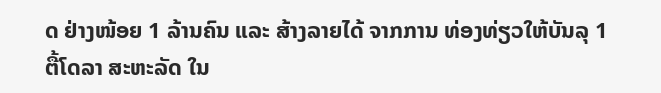ດ ຢ່າງໜ້ອຍ 1 ລ້ານຄົນ ແລະ ສ້າງລາຍໄດ້ ຈາກການ ທ່ອງທ່ຽວໃຫ້ບັນລຸ 1 ຕື້ໂດລາ ສະຫະລັດ ໃນ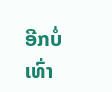ອີກບໍ່ເທົ່າ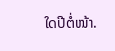ໃດປີຕໍ່ໜ້າ.